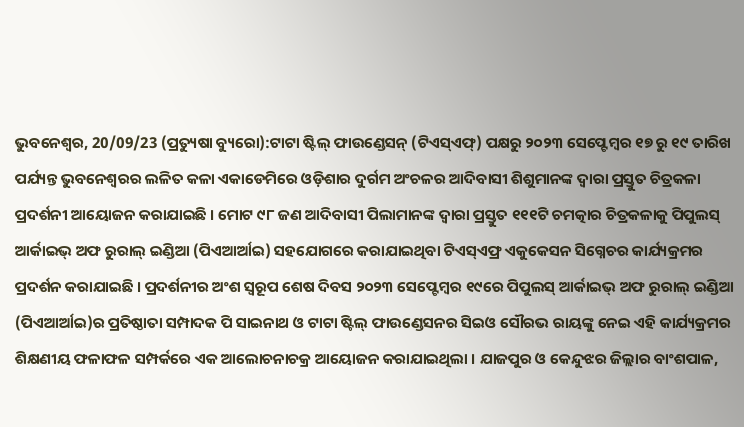ଭୁବନେଶ୍ବର, 20/09/23 (ପ୍ରତ୍ୟୁଷା ବ୍ୟୁରୋ):ଟାଟା ଷ୍ଟିଲ୍ ଫାଉଣ୍ଡେସନ୍ (ଟିଏସ୍ଏଫ୍) ପକ୍ଷରୁ ୨୦୨୩ ସେପ୍ଟେମ୍ବର ୧୭ ରୁ ୧୯ ତାରିଖ ପର୍ଯ୍ୟନ୍ତ ଭୁବନେଶ୍ଵରର ଲଳିତ କଳା ଏକାଡେମିରେ ଓଡ଼ିଶାର ଦୁର୍ଗମ ଅଂଚଳର ଆଦିବାସୀ ଶିଶୁମାନଙ୍କ ଦ୍ଵାରା ପ୍ରସ୍ତୁତ ଚିତ୍ରକଳା ପ୍ରଦର୍ଶନୀ ଆୟୋଜନ କରାଯାଇଛି । ମୋଟ ୯୮ ଜଣ ଆଦିବାସୀ ପିଲାମାନଙ୍କ ଦ୍ଵାରା ପ୍ରସ୍ତୁତ ୧୧୧ଟି ଚମତ୍କାର ଚିତ୍ରକଳାକୁ ପିପୁଲସ୍ ଆର୍କାଇଭ୍ ଅଫ ରୁରାଲ୍ ଇଣ୍ଡିଆ (ପିଏଆର୍ଆଇ) ସହଯୋଗରେ କରାଯାଇଥିବା ଟିଏସ୍ଏଫ୍ର ଏକୁକେସନ ସିଗ୍ନେଚର କାର୍ଯ୍ୟକ୍ରମର ପ୍ରଦର୍ଶନ କରାଯାଇଛି । ପ୍ରଦର୍ଶନୀର ଅଂଶ ସ୍ଵରୂପ ଶେଷ ଦିବସ ୨୦୨୩ ସେପ୍ଟେମ୍ବର ୧୯ରେ ପିପୁଲସ୍ ଆର୍କାଇଭ୍ ଅଫ ରୁରାଲ୍ ଇଣ୍ଡିଆ (ପିଏଆର୍ଆଇ)ର ପ୍ରତିଷ୍ଠାତା ସମ୍ପାଦକ ପି ସାଇନାଥ ଓ ଟାଟା ଷ୍ଟିଲ୍ ଫାଉଣ୍ଡେସନର ସିଇଓ ସୌରଭ ରାୟଙ୍କୁ ନେଇ ଏହି କାର୍ଯ୍ୟକ୍ରମର ଶିକ୍ଷଣୀୟ ଫଳାଫଳ ସମ୍ପର୍କରେ ଏକ ଆଲୋଚନାଚକ୍ର ଆୟୋଜନ କରାଯାଇଥିଲା । ଯାଜପୁର ଓ କେନ୍ଦୁଝର ଜିଲ୍ଲାର ବାଂଶପାଳ,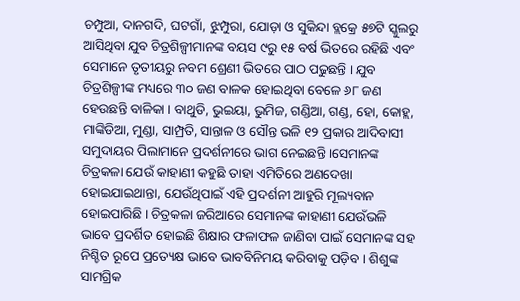ଚମ୍ପୁଆ, ଦାନଗଦି, ଘଟଗାଁ, ଝୁମ୍ପୁରା, ଯୋଡ଼ା ଓ ସୁକିନ୍ଦା ବ୍ଲକ୍ରେ ୫୭ଟି ସ୍କୁଲରୁ ଆସିଥିବା ଯୁବ ଚିତ୍ରଶିଳ୍ପୀମାନଙ୍କ ବୟସ ୯ରୁ ୧୫ ବର୍ଷ ଭିତରେ ରହିଛି ଏବଂ ସେମାନେ ତୃତୀୟରୁ ନବମ ଶ୍ରେଣୀ ଭିତରେ ପାଠ ପଢୁଛନ୍ତି । ଯୁବ ଚିତ୍ରଶିଳ୍ପୀଙ୍କ ମଧ୍ୟରେ ୩୦ ଜଣ ବାଳକ ହୋଇଥିବା ବେଳେ ୬୮ ଜଣ ହେଉଛନ୍ତି ବାଳିକା । ବାଥୁଡି, ଭୁଇୟା, ଭୁମିଜ, ଗଣ୍ଡିଆ, ଗଣ୍ଡ, ହୋ, କୋହ୍ଲ, ମାଙ୍କିଡିଆ, ମୁଣ୍ଡା, ସାମ୍ପ୍ରତି, ସାନ୍ତାଳ ଓ ସୌନ୍ତ ଭଳି ୧୨ ପ୍ରକାର ଆଦିବାସୀ ସମୁଦାୟର ପିଲାମାନେ ପ୍ରଦର୍ଶନୀରେ ଭାଗ ନେଇଛନ୍ତି ।ସେମାନଙ୍କ ଚିତ୍ରକଳା ଯେଉଁ କାହାଣୀ କହୁଛି ତାହା ଏମିତିରେ ଅଣଦେଖା ହୋଇଯାଇଥାନ୍ତା, ଯେଉଁଥିପାଇଁ ଏହି ପ୍ରଦର୍ଶନୀ ଆହୁରି ମୂଲ୍ୟବାନ ହୋଇପାରିଛି । ଚିତ୍ରକଳା ଜରିଆରେ ସେମାନଙ୍କ କାହାଣୀ ଯେଉଁଭଳି ଭାବେ ପ୍ରଦର୍ଶିତ ହୋଇଛି ଶିକ୍ଷାର ଫଳାଫଳ ଜାଣିବା ପାଇଁ ସେମାନଙ୍କ ସହ ନିଶ୍ଚିତ ରୂପେ ପ୍ରତ୍ୟେକ୍ଷ ଭାବେ ଭାବବିନିମୟ କରିବାକୁ ପଡ଼ିବ । ଶିଶୁଙ୍କ ସାମଗ୍ରିକ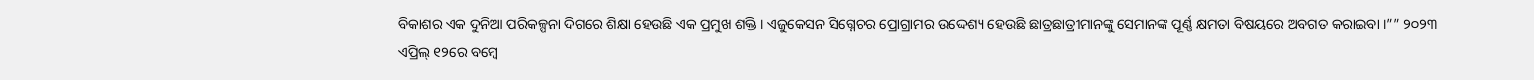ବିକାଶର ଏକ ଦୁନିଆ ପରିକଳ୍ପନା ଦିଗରେ ଶିକ୍ଷା ହେଉଛି ଏକ ପ୍ରମୁଖ ଶକ୍ତି । ଏଜୁକେସନ ସିଗ୍ନେଚର ପ୍ରୋଗ୍ରାମର ଉଦ୍ଦେଶ୍ୟ ହେଉଛି ଛାତ୍ରଛାତ୍ରୀମାନଙ୍କୁ ସେମାନଙ୍କ ପୂର୍ଣ୍ଣ କ୍ଷମତା ବିଷୟରେ ଅବଗତ କରାଇବା ।”” ୨୦୨୩ ଏପ୍ରିଲ୍ ୧୨ରେ ବମ୍ବେ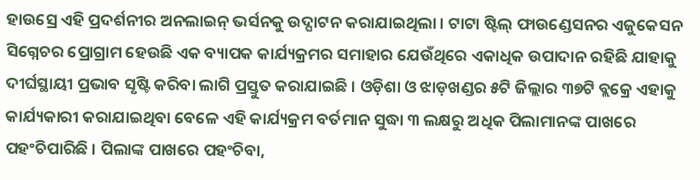ହାଉସ୍ରେ ଏହି ପ୍ରଦର୍ଶନୀର ଅନଲାଇନ୍ ଭର୍ସନକୁ ଉଦ୍ଘାଟନ କରାଯାଇଥିଲା । ଟାଟା ଷ୍ଟିଲ୍ ଫାଉଣ୍ଡେସନର ଏଜୁକେସନ ସିଗ୍ନେଚର ପ୍ରୋଗ୍ରାମ ହେଉଛି ଏକ ବ୍ୟାପକ କାର୍ଯ୍ୟକ୍ରମର ସମାହାର ଯେଉଁଥିରେ ଏକାଧିକ ଉପାଦାନ ରହିଛି ଯାହାକୁ ଦୀର୍ଘସ୍ଥାୟୀ ପ୍ରଭାବ ସୃଷ୍ଟି କରିବା ଲାଗି ପ୍ରସ୍ତୁତ କରାଯାଇଛି । ଓଡ଼ିଶା ଓ ଝାଡ଼ଖଣ୍ଡର ୫ଟି ଜିଲ୍ଲାର ୩୭ଟି ବ୍ଲକ୍ରେ ଏହାକୁ କାର୍ଯ୍ୟକାରୀ କରାଯାଇଥିବା ବେଳେ ଏହି କାର୍ଯ୍ୟକ୍ରମ ବର୍ତମାନ ସୁଦ୍ଧା ୩ ଲକ୍ଷରୁ ଅଧିକ ପିଲାମାନଙ୍କ ପାଖରେ ପହଂଚିପାରିଛି । ପିଲାଙ୍କ ପାଖରେ ପହଂଚିବା,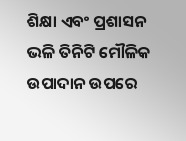ଶିକ୍ଷା ଏବଂ ପ୍ରଶାସନ ଭଳି ତିନିଟି ମୌଳିକ ଉପାଦାନ ଉପରେ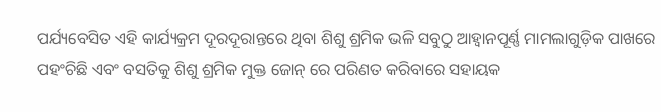ପର୍ଯ୍ୟବେସିତ ଏହି କାର୍ଯ୍ୟକ୍ରମ ଦୂରଦୂରାନ୍ତରେ ଥିବା ଶିଶୁ ଶ୍ରମିକ ଭଳି ସବୁଠୁ ଆହ୍ବାନପୂର୍ଣ୍ଣ ମାମଲାଗୁଡ଼ିକ ପାଖରେ ପହଂଚିଛି ଏବଂ ବସତିକୁ ଶିଶୁ ଶ୍ରମିକ ମୁକ୍ତ ଜୋନ୍ ରେ ପରିଣତ କରିବାରେ ସହାୟକ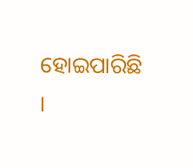ହୋଇପାରିଛି ।